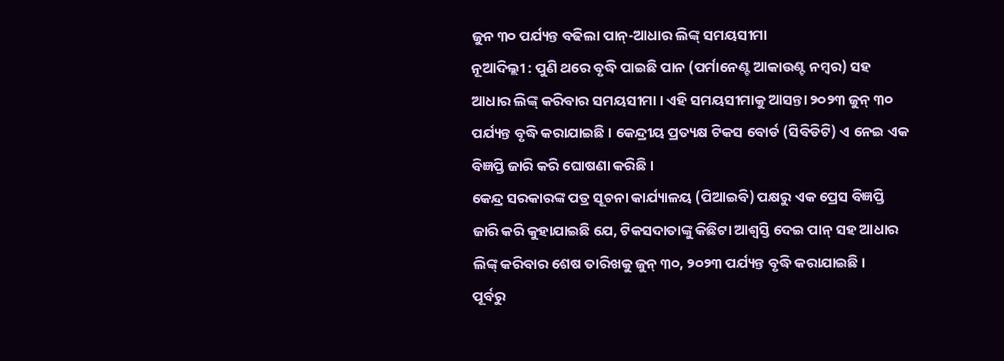ଜୁନ ୩୦ ପର୍ଯ୍ୟନ୍ତ ବଢିଲା ପାନ୍-ଆଧାର ଲିଙ୍କ୍ ସମୟସୀମା
ନୂଆଦିଲ୍ଲୀ : ପୁଣି ଥରେ ବୃଦ୍ଧି ପାଇଛି ପାନ (ପର୍ମାନେଣ୍ଟ ଆକାଉଣ୍ଟ ନମ୍ବର) ସହ ଆଧାର ଲିଙ୍କ୍ କରିବାର ସମୟସୀମା । ଏହି ସମୟସୀମାକୁ ଆସନ୍ତା ୨୦୨୩ ଜୁନ୍ ୩୦ ପର୍ଯ୍ୟନ୍ତ ବୃଦ୍ଧି କରାଯାଇଛି । କେନ୍ଦ୍ରୀୟ ପ୍ରତ୍ୟକ୍ଷ ଟିକସ ବୋର୍ଡ (ସିବିଡିଟି) ଏ ନେଇ ଏକ ବିଜ୍ଞପ୍ତି ଜାରି କରି ଘୋଷଣା କରିଛି ।
କେନ୍ଦ୍ର ସରକାରଙ୍କ ପତ୍ର ସୂଚନା କାର୍ଯ୍ୟାଳୟ (ପିଆଇବି) ପକ୍ଷରୁ ଏକ ପ୍ରେସ ବିଜ୍ଞପ୍ତି ଜାରି କରି କୁହାଯାଇଛି ଯେ, ଟିକସଦାତାଙ୍କୁ କିଛିଟା ଆଶ୍ୱସ୍ତି ଦେଇ ପାନ୍ ସହ ଆଧାର ଲିଙ୍କ୍ କରିବାର ଶେଷ ତାରିଖକୁ ଜୁନ୍ ୩୦, ୨୦୨୩ ପର୍ଯ୍ୟନ୍ତ ବୃଦ୍ଧି କରାଯାଇଛି ।
ପୂର୍ବରୁ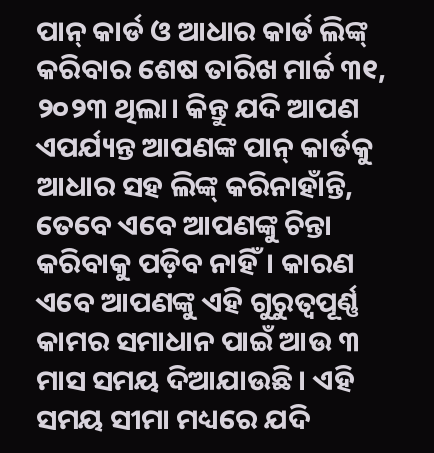ପାନ୍ କାର୍ଡ ଓ ଆଧାର କାର୍ଡ ଲିଙ୍କ୍ କରିବାର ଶେଷ ତାରିଖ ମାର୍ଚ୍ଚ ୩୧, ୨୦୨୩ ଥିଲା। କିନ୍ତୁ ଯଦି ଆପଣ ଏପର୍ଯ୍ୟନ୍ତ ଆପଣଙ୍କ ପାନ୍ କାର୍ଡକୁ ଆଧାର ସହ ଲିଙ୍କ୍ କରିନାହାଁନ୍ତି, ତେବେ ଏବେ ଆପଣଙ୍କୁ ଚିନ୍ତା କରିବାକୁ ପଡ଼ିବ ନାହିଁ। କାରଣ ଏବେ ଆପଣଙ୍କୁ ଏହି ଗୁରୁତ୍ୱପୂର୍ଣ୍ଣ କାମର ସମାଧାନ ପାଇଁ ଆଉ ୩ ମାସ ସମୟ ଦିଆଯାଉଛି । ଏହି ସମୟ ସୀମା ମଧ୍ୟରେ ଯଦି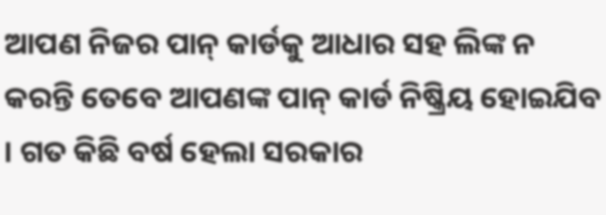ଆପଣ ନିଜର ପାନ୍ କାର୍ଡକୁ ଆଧାର ସହ ଲିଙ୍କ ନ କରନ୍ତି ତେବେ ଆପଣଙ୍କ ପାନ୍ କାର୍ଡ ନିଷ୍କ୍ରିୟ ହୋଇଯିବ । ଗତ କିଛି ବର୍ଷ ହେଲା ସରକାର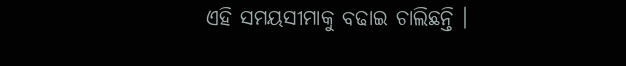ଏହି ସମୟସୀମାକୁ ବଢାଇ ଚାଲିଛନ୍ତି ।